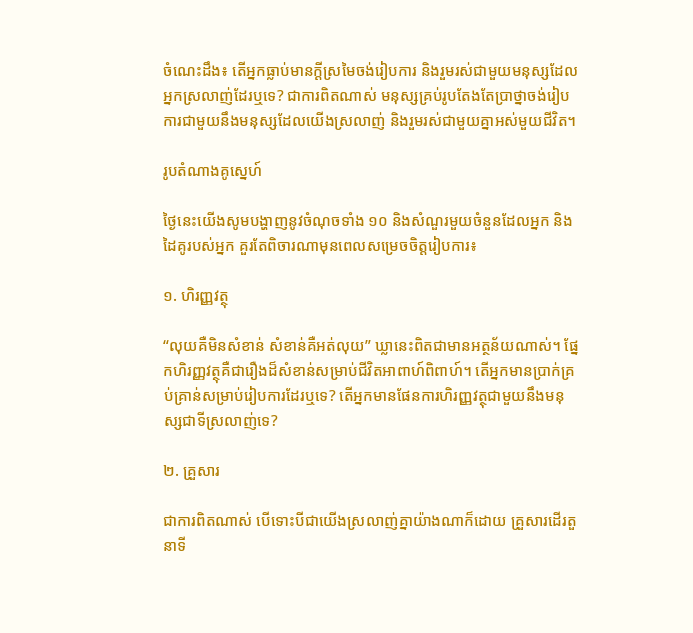ចំណេះដឹង៖ តើអ្នកធ្លាប់មានក្តីស្រមៃចង់រៀបការ និងរួមរស់ជាមួយមនុស្សដែលអ្នកស្រលាញ់ដែរឬទេ? ជាការពិតណាស់ មនុស្សគ្រប់រូបតែងតែប្រាថ្នាចង់រៀបការជាមួយនឹងមនុស្សដែលយើងស្រលាញ់ និងរួមរស់ជាមួយគ្នាអស់មួយជីវិត។

រូបតំណាងគូស្នេហ៍

ថ្ងៃនេះយើងសូមបង្ហាញនូវចំណុចទាំង ១០ និងសំណួរមួយចំនួនដែលអ្នក និងដៃគូរបស់អ្នក គួរតែពិចារណាមុនពេលសម្រេចចិត្តរៀបការ៖

១. ហិរញ្ញវត្ថុ

“លុយគឺមិនសំខាន់ សំខាន់គឺអត់លុយ” ឃ្លានេះពិតជាមានអត្ថន័យណាស់។ ផ្នែកហិរញ្ញវត្ថុគឺជារឿងដ៏សំខាន់សម្រាប់ជីវិតអាពាហ៍ពិពាហ៍។ តើអ្នកមានប្រាក់គ្រប់គ្រាន់សម្រាប់រៀបការដែរឬទេ? តើអ្នកមានផែនការហិរញ្ញវត្ថុជាមួយនឹងមនុស្សជាទីស្រលាញ់ទេ?

២. គ្រួសារ

ជាការពិតណាស់ បើទោះបីជាយើងស្រលាញ់គ្នាយ៉ាងណាក៏ដោយ គ្រួសារដើរតួនាទី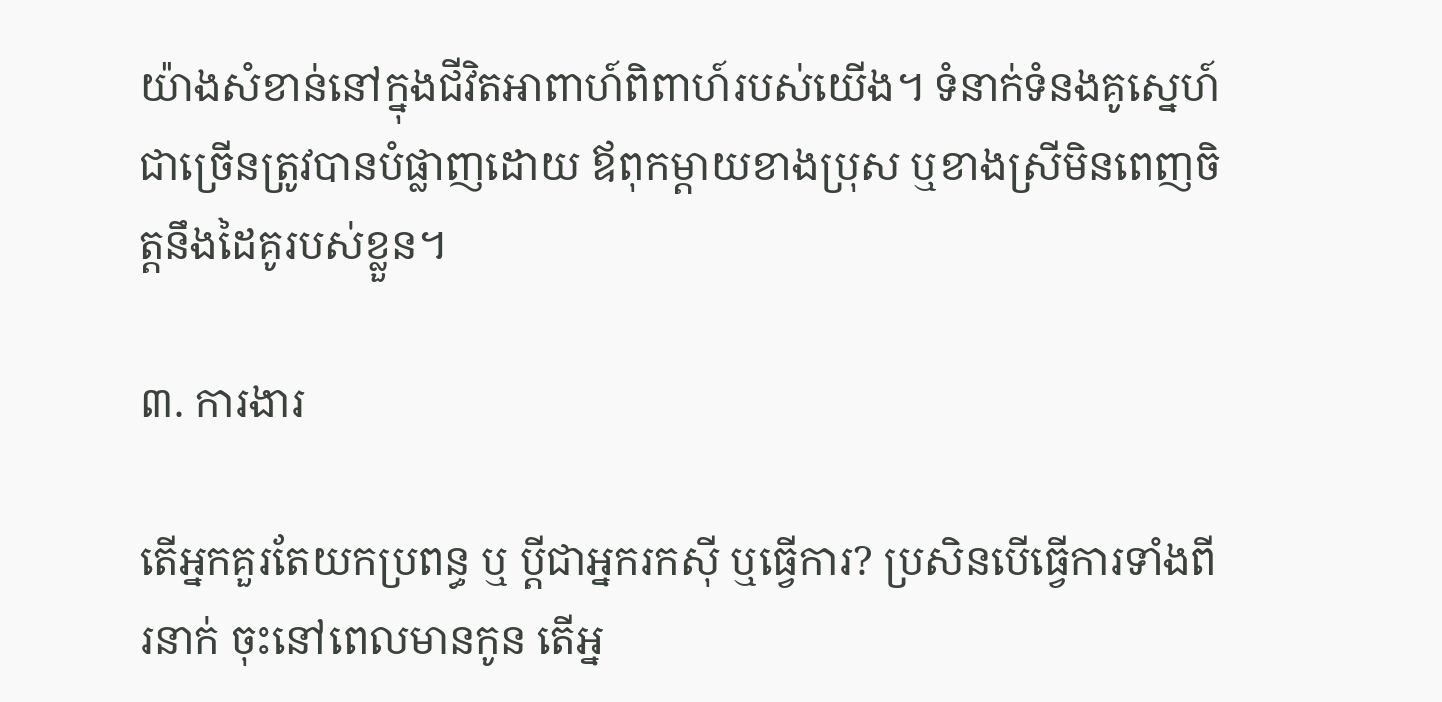យ៉ាងសំខាន់នៅក្នុងជីវិតអាពាហ៍ពិពាហ៍របស់យើង។ ទំនាក់ទំនងគូស្នេហ៍ជាច្រើនត្រូវបានបំផ្លាញដោយ ឪពុកម្តាយខាងប្រុស ឬខាងស្រីមិនពេញចិត្តនឹងដៃគូរបស់ខ្លួន។

៣. ការងារ

តើអ្នកគួរតែយកប្រពន្ធ ឬ ប្តីជាអ្នករកស៊ី ឬធ្វើការ? ប្រសិនបើធ្វើការទាំងពីរនាក់ ចុះនៅពេលមានកូន តើអ្ន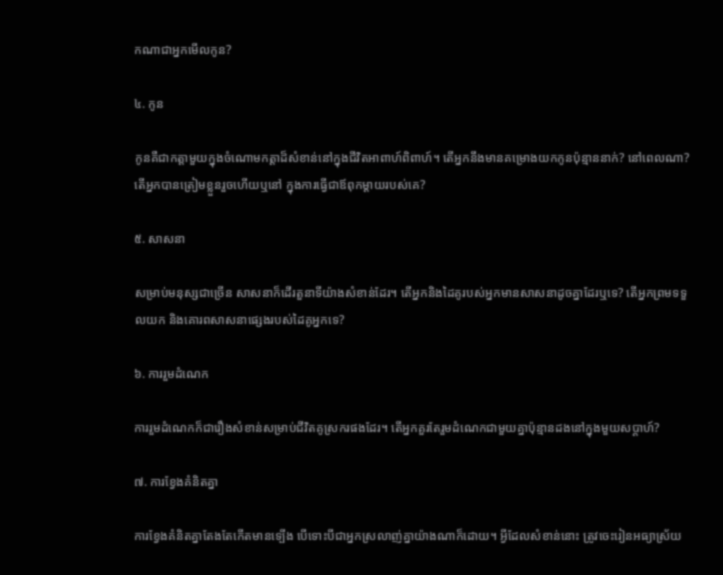កណាជាអ្នកមើលកូន?

៤. កូន

កូនគឺជាកត្តាមួយក្នុងចំណោមកត្តាដ៏សំខាន់នៅក្នុងជីវិតអាពាហ៍ពិពាហ៍។ តើអ្នកនឹងមានគម្រោងយកកូនប៉ុន្មាននាក់? នៅពេលណា? តើអ្នកបានត្រៀមខ្លួនរួចហើយឬនៅ ក្នុងការធ្វើជាឪពុកម្តាយរបស់គេ?

៥. សាសនា

សម្រាប់មនុស្សជាច្រើន សាសនាក៏ដើរតួនាទីយ៉ាងសំខាន់ដែរ។ តើអ្នកនិងដៃគូរបស់អ្នកមានសាសនាដូចគ្នាដែរឬទេ? តើអ្នកព្រមទទួលយក និងគោរពសាសនាផ្សេងរបស់ដៃគូអ្នកទេ?

៦. ការរួមដំណេក

ការរួមដំណេកក៏ជារឿងសំខាន់សម្រាប់ជីវិតគូស្រករផងដែរ។ តើអ្នកគួរតែរួមដំណេកជាមួយគ្នាប៉ុន្មានដងនៅក្នុងមួយសប្តាហ៍?

៧. ការខ្វែងគំនិតគ្នា

ការខ្វែងគំនិតគ្នាតែងតែកើតមានទ្បើង បើទោះបីជាអ្នកស្រលាញ់គ្នាយ៉ាងណាក៏ដោយ។ អ្វីដែលសំខាន់នោះ ត្រូវចេះរៀនអធ្យាស្រ័យ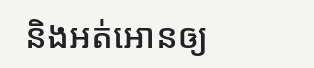និងអត់អោនឲ្យ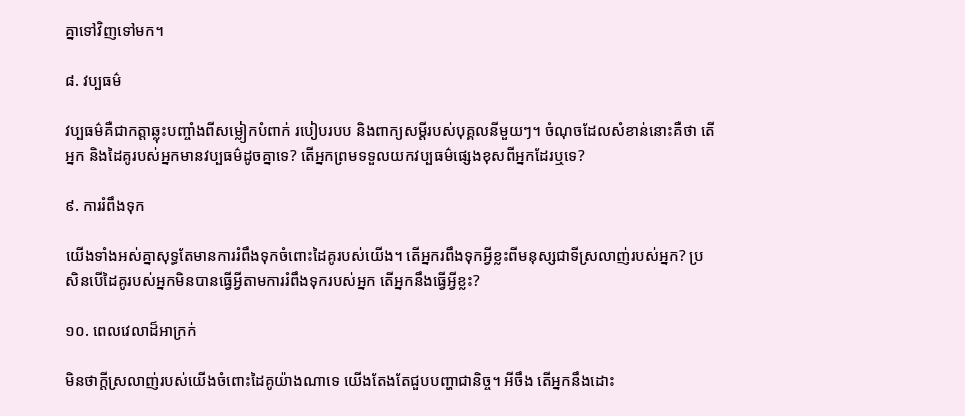គ្នាទៅវិញទៅមក។

៨. វប្បធម៌

វប្បធម៌គឺជាកត្តាឆ្លុះបញ្ចាំងពីសម្លៀកបំពាក់ របៀបរបប និងពាក្យសម្តីរបស់បុគ្គលនីមួយៗ។ ចំណុចដែលសំខាន់នោះគឺថា តើអ្នក និងដៃគូរបស់អ្នកមានវប្បធម៌ដូចគ្នាទេ? តើអ្នកព្រមទទួលយកវប្បធម៌ផ្សេងខុសពីអ្នកដែរឬទេ?

៩. ការរំពឹងទុក

យើងទាំងអស់គ្នាសុទ្ធតែមានការរំពឹងទុកចំពោះដៃគូរបស់យើង។ តើអ្នករពឹងទុកអ្វីខ្លះពីមនុស្សជាទីស្រលាញ់របស់អ្នក? ប្រសិនបើដៃគូរបស់អ្នកមិនបានធ្វើអ្វីតាមការរំពឹងទុករបស់អ្នក តើអ្នកនឹងធ្វើអ្វីខ្លះ?

១០. ពេលវេលាដ៏អាក្រក់

មិនថាក្តីស្រលាញ់របស់យើងចំពោះដៃគូយ៉ាងណាទេ យើងតែងតែជួបបញ្ហាជានិច្ច។ អីចឹង តើអ្នកនឹងដោះ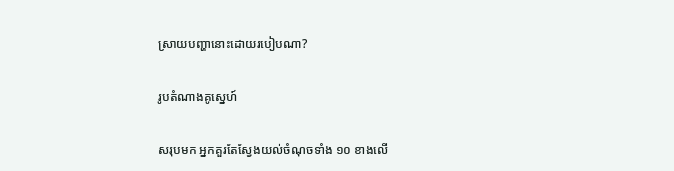ស្រាយបញ្ហានោះដោយរបៀបណា?

រូបតំណាងគូស្នេហ៍

សរុបមក អ្នកគួរតែស្វែងយល់ចំណុចទាំង ១០ ខាងលើ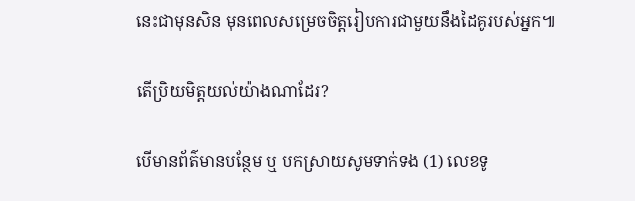នេះជាមុនសិន មុនពេលសម្រេចចិត្តរៀបការជាមួយនឹងដៃគូរបស់អ្នក៕

តើប្រិយមិត្តយល់យ៉ាងណាដែរ?

បើមានព័ត៌មានបន្ថែម ឬ បកស្រាយសូមទាក់ទង (1) លេខទូ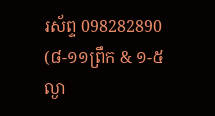រស័ព្ទ 098282890 (៨-១១ព្រឹក & ១-៥ល្ងា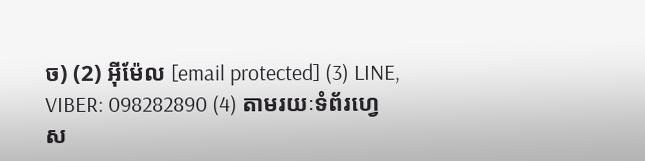ច) (2) អ៊ីម៉ែល [email protected] (3) LINE, VIBER: 098282890 (4) តាមរយៈទំព័រហ្វេស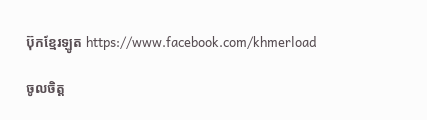ប៊ុកខ្មែរឡូត https://www.facebook.com/khmerload

ចូលចិត្ត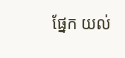ផ្នែក យល់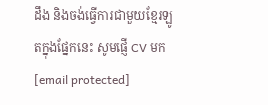ដឹង និងចង់ធ្វើការជាមួយខ្មែរឡូតក្នុងផ្នែកនេះ សូមផ្ញើ CV មក [email protected]